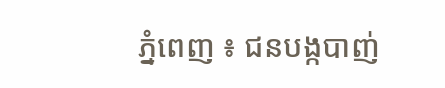ភ្នំពេញ ៖ ជនបង្កបាញ់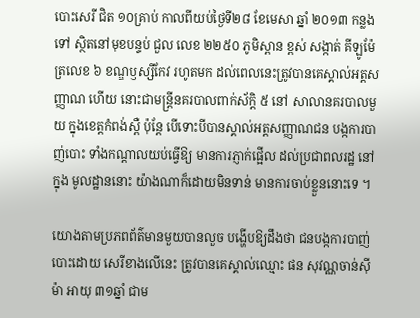បោះសេរី ជិត ១០គ្រាប់ កាលពីយប់ថ្ងៃទី២៨ ខែមេសា ឆ្នាំ ២០១៣ កន្លងទៅ ស្ថិតនៅមុខបន្ទប់ ជួល លេខ ២២៥០ ភូមិស្ពាន ខ្ពស់ សង្កាត់ គីឡូម៉ែត្រលេខ ៦ ខណ្ឌឫស្សីកែវ រហូតមក ដល់ពេលនេះត្រូវបានគេស្គាល់អត្ដសញ្ញាណ ហើយ នោះជាមន្ដ្រីនគរបាលពាក់ស័ក្ដិ ៥ នៅ សាលានគរបាលមួយ ក្នុងខេត្ដកំពង់ស្ពឺ ប៉ុន្ដែ បើទោះបីបានស្គាល់អត្ដសញ្ញាណជន បង្កការបាញ់បោះ ទាំងកណ្ដាលយប់ធ្វើឱ្យ មានការភ្ញាក់ផ្អើល ដល់ប្រជាពលរដ្ឋ នៅក្នុង មូលដ្ឋាននោះ យ៉ាងណាក៏ដោយមិនទាន់ មានការចាប់ខ្លួននោះទេ ។

យោងតាមប្រភពព័ត៌មានមួយបានលួច បង្ហើបឱ្យដឹងថា ជនបង្កការបាញ់បោះដោយ សេរីខាងលើនេះ ត្រូវបានគេស្គាល់ឈ្មោះ ផន សុវណ្ណចាន់ស៊ីម៉ា អាយុ ៣១ឆ្នាំ ជាម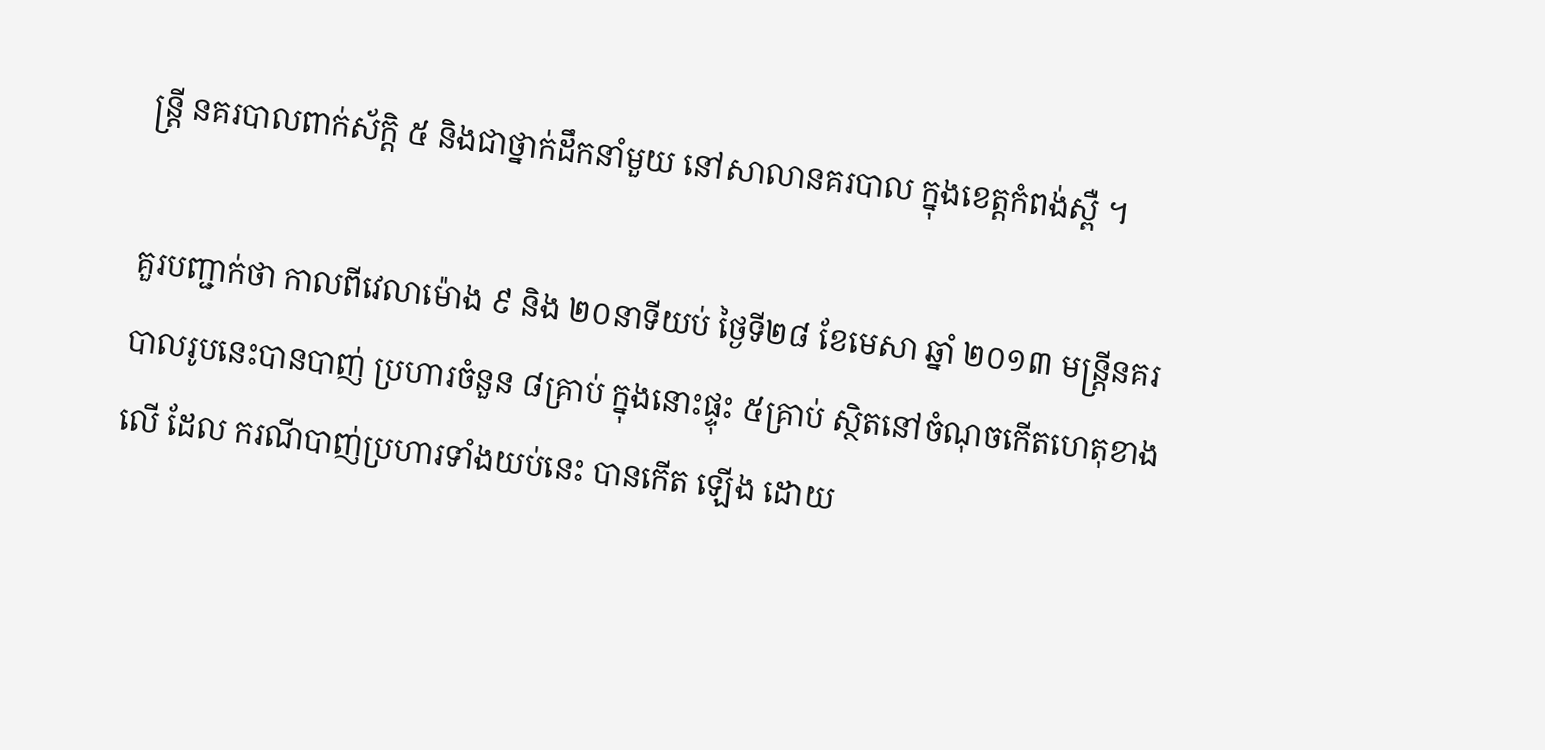ន្ដ្រី នគរបាលពាក់ស័ក្ដិ ៥ និងជាថ្នាក់ដឹកនាំមួយ នៅសាលានគរបាល ក្នុងខេត្ដកំពង់ស្ពឺ ។

គួរបញ្ជាក់ថា កាលពីវេលាម៉ោង ៩ និង ២០នាទីយប់ ថ្ងៃទី២៨ ខែមេសា ឆ្នាំ ២០១៣ មន្ដ្រីនគរបាលរូបនេះបានបាញ់ ប្រហារចំនួន ៨គ្រាប់ ក្នុងនោះផ្ទុះ ៥គ្រាប់ ស្ថិតនៅចំណុចកើតហេតុខាងលើ ដែល ករណីបាញ់ប្រហារទាំងយប់នេះ បានកើត ឡើង ដោយ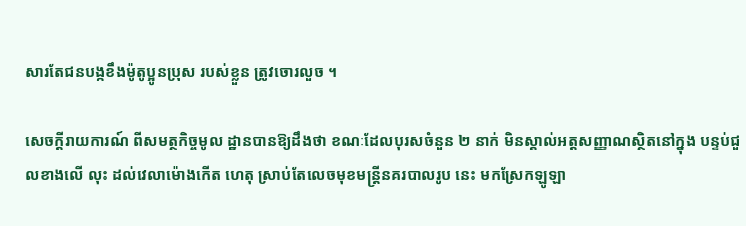សារតែជនបង្កខឹងម៉ូតូប្អូនប្រុស របស់ខ្លួន ត្រូវចោរលួច ។

សេចក្ដីរាយការណ៍ ពីសមត្ថកិច្ចមូល ដ្ឋានបានឱ្យដឹងថា ខណៈដែលបុរសចំនួន ២ នាក់ មិនស្គាល់អត្ដសញ្ញាណស្ថិតនៅក្នុង បន្ទប់ជួលខាងលើ លុះ ដល់វេលាម៉ោងកើត ហេតុ ស្រាប់តែលេចមុខមន្ដ្រីនគរបាលរូប នេះ មកស្រែកឡូឡា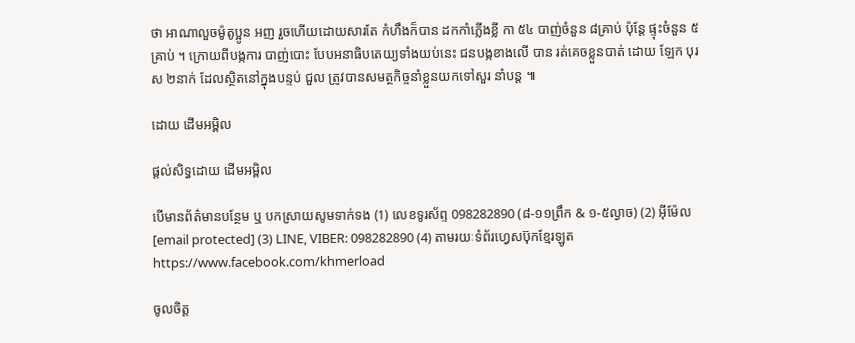ថា អាណាលួចម៉ូតូប្អូន អញ រួចហើយដោយសារតែ កំហឹងក៏បាន ដកកាំភ្លើងខ្លី កា ៥៤ បាញ់ចំនួន ៨គ្រាប់ ប៉ុន្ដែ ផ្ទុះចំនួន ៥គ្រាប់ ។ ក្រោយពីបង្កការ បាញ់បោះ បែបអនាធិបតេយ្យទាំងយប់នេះ ជនបង្កខាងលើ បាន រត់គេចខ្លួនបាត់ ដោយ ឡែក បុរស ២នាក់ ដែលស្ថិតនៅក្នុងបន្ទប់ ជួល ត្រូវបានសមត្ថកិច្ចនាំខ្លួនយកទៅសួរ នាំបន្ដ ៕

ដោយ ដើមអម្ពិល

ផ្តល់សិទ្ធដោយ ដើមអម្ពិល

បើមានព័ត៌មានបន្ថែម ឬ បកស្រាយសូមទាក់ទង (1) លេខទូរស័ព្ទ 098282890 (៨-១១ព្រឹក & ១-៥ល្ងាច) (2) អ៊ីម៉ែល [email protected] (3) LINE, VIBER: 098282890 (4) តាមរយៈទំព័រហ្វេសប៊ុកខ្មែរឡូត https://www.facebook.com/khmerload

ចូលចិត្ត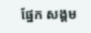ផ្នែក សង្គម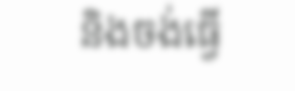និងចង់ធ្វើ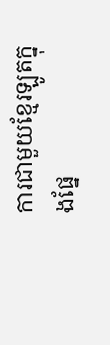ការជាមួយខ្មែរឡូតក្នុងផ្នែ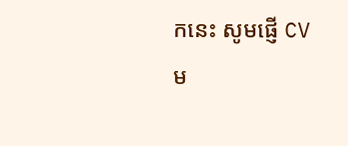កនេះ សូមផ្ញើ CV ម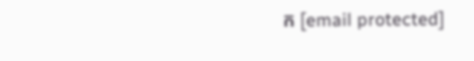ក [email protected]